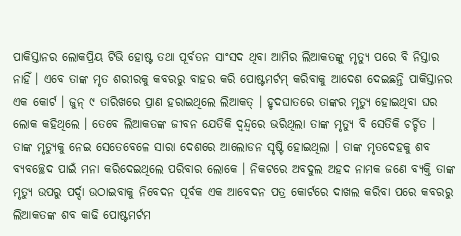ପାକିସ୍ତାନର ଲୋକପ୍ରିୟ ଟିଭି ହୋଷ୍ଟ ତଥା ପୂର୍ବତନ ସାଂସଦ ଥିବା ଆମିର ଲିଆକତଙ୍କୁ ମୃତ୍ୟୁ ପରେ ବି ନିସ୍ତାର ନାହିଁ । ଏବେ ତାଙ୍କ ମୃତ ଶରୀରକୁ କବରରୁ ବାହର କରି ପୋଷ୍ଟମର୍ଟମ୍ କରିବାକୁ ଆଦେଶ ଦେଇଛନ୍ତି ପାକିସ୍ତାନର ଏକ କୋର୍ଟ । ଜୁନ୍ ୯ ତାରିଖରେ ପ୍ରାଣ ହରାଇଥିଲେ ଲିଆକତ୍ । ହୃଦଘାତରେ ତାଙ୍କର ମୃତ୍ୟୁ ହୋଇଥିବା ଘର ଲୋକ କହିଥିଲେ । ତେବେ ଲିଆକତଙ୍କ ଜୀବନ ଯେତିକି ଦ୍ୱନ୍ଦ୍ୱରେ ଭରିଥିଲା ତାଙ୍କ ମୃତ୍ୟୁ ବି ସେତିକି ଚର୍ଚ୍ଚିତ । ତାଙ୍କ ମୃତ୍ୟୁକୁ ନେଇ ସେତେବେଳେ ସାରା ଦେଶରେ ଆଲୋଡନ ସୃଷ୍ଟି ହୋଇଥିଲା । ତାଙ୍କ ମୃତଦେହକୁ ଶବ ବ୍ୟବଚ୍ଛେଦ ପାଇଁ ମନା କରିଦେଇଥିଲେ ପରିବାର ଲୋକେ । ନିକଟରେ ଅବଦୁଲ ଅହଦ ନାମକ ଜଣେ ବ୍ୟକ୍ତି ତାଙ୍କ ମୃତ୍ୟୁ ଉପରୁ ପର୍ଦ୍ଦା ଉଠାଇବାକୁ ନିବେଦନ ପୂର୍ବକ ଏକ ଆବେଦନ ପତ୍ର କୋର୍ଟରେ ଦାଖଲ କରିବା ପରେ କବରରୁ ଲିଆକତଙ୍କ ଶବ କାଢି ପୋଷ୍ଟମର୍ଟମ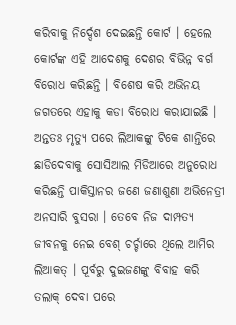କରିବାକୁ ନିର୍ଦ୍ଦେଶ ଦେଇଛନ୍ତି କୋର୍ଟ । ହେଲେ କୋର୍ଟଙ୍କ ଏହି ଆଦେଶକୁ ଦେଶର ବିଭିନ୍ନ ବର୍ଗ ବିରୋଧ କରିଛନ୍ତି । ବିଶେଷ କରି ଅଭିନୟ ଜଗତରେ ଏହାକୁ କଡା ବିରୋଧ କରାଯାଇଛି । ଅନ୍ତତଃ ମୃତ୍ୟୁ ପରେ ଲିଆକଙ୍କୁ ଟିକେ ଶାନ୍ତିରେ ଛାଡିଦେବାକୁ ସୋସିଆଲ ମିଡିଆରେ ଅନୁରୋଧ କରିଛନ୍ତି ପାକିସ୍ତାନର ଜଣେ ଜଣାଶୁଣା ଅଭିନେତ୍ରୀ ଅନସାରି ବୁସରା । ତେବେ ନିଜ ଦାମ୍ପତ୍ୟ ଜୀବନକୁ ନେଇ ବେଶ୍ ଚର୍ଚ୍ଚାରେ ଥିଲେ ଆମିର ଲିଆକତ୍ । ପୂର୍ବରୁ ଦୁଇଜଣଙ୍କୁ ବିବାହ କରି ତଲାକ୍ ଦେବା ପରେ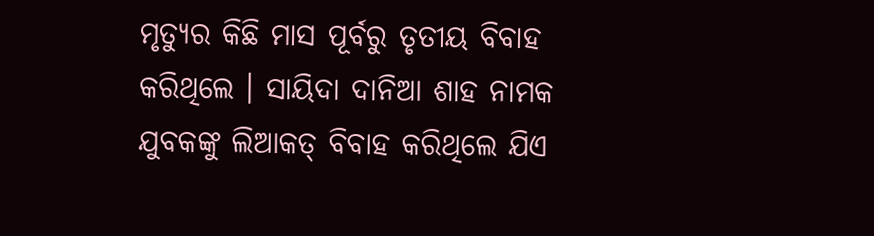ମୃତ୍ୟୁର କିଛି ମାସ ପୂର୍ବରୁ ତୃତୀୟ ବିବାହ କରିଥିଲେ । ସାୟିଦା ଦାନିଆ ଶାହ ନାମକ ଯୁବକଙ୍କୁ ଲିଆକତ୍ ବିବାହ କରିଥିଲେ ଯିଏ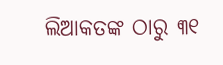ଲିଆକତଙ୍କ ଠାରୁ ୩୧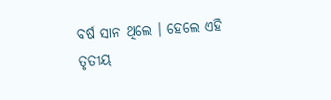ବର୍ଷ ସାନ ଥିଲେ । ହେଲେ ଏହି ତୃତୀୟ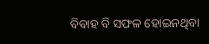ବିବାହ ବି ସଫଳ ହୋଇନଥିବା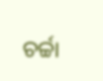ଚର୍ଚ୍ଚା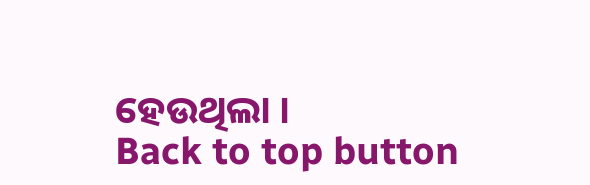ହେଉଥିଲା ।
Back to top button